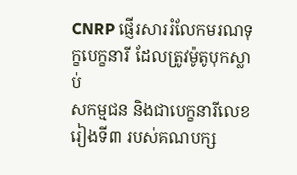CNRP ផ្ញើរសាររំលែកមរណទុក្ខបេក្ខនារី ដែលត្រូវម៉ូតូបុកស្លាប់
សកម្មជន និងជាបេក្ខនារីលេខរៀងទី៣ របស់គណបក្ស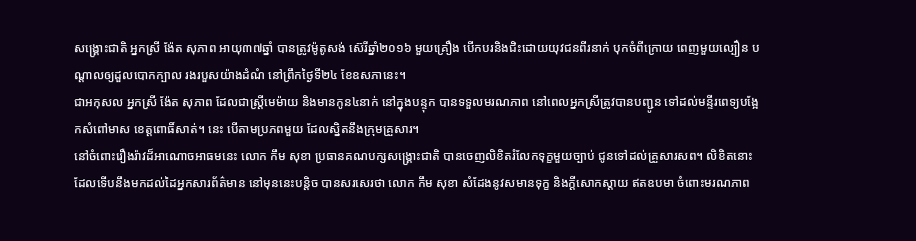សង្គ្រោះជាតិ អ្នកស្រី ង៉ែត សុភាព អាយុ៣៧ឆ្នាំ បានត្រូវម៉ូតូសង់ ស៊េរីឆ្នាំ២០១៦ មួយគ្រឿង បើកបរនិងជិះដោយយុវជនពីរនាក់ បុកចំពីក្រោយ ពេញមួយល្បឿន បណ្ដាលឲ្យដួលបោកក្បាល រងរបួសយ៉ាងដំណំ នៅព្រឹកថ្ងៃទី២៤ ខែឧសភានេះ។
ជាអកុសល អ្នកស្រី ង៉ែត សុភាព ដែលជាស្ត្រីមេម៉ាយ និងមានកូន៤នាក់ នៅក្នុងបន្ទុក បានទទួលមរណភាព នៅពេលអ្នកស្រីត្រូវបានបញ្ជូន ទៅដល់មន្ទីរពេទ្យបង្អែកសំពៅមាស ខេត្តពោធិ៍សាត់។ នេះ បើតាមប្រភពមួយ ដែលស្និតនឹងក្រុមគ្រួសារ។
នៅចំពោះរឿងរ៉ាវដ៏អាណោចអាធមនេះ លោក កឹម សុខា ប្រធានគណបក្សសង្គ្រោះជាតិ បានចេញលិខិតរំលែកទុក្ខមួយច្បាប់ ជូនទៅដល់គ្រួសារសព។ លិខិតនោះ ដែលទើបនឹងមកដល់ដៃអ្នកសារព័ត៌មាន នៅមុននេះបន្តិច បានសរសេរថា លោក កឹម សុខា សំដែងនូវសមានទុក្ខ និងក្ដីសោកស្ដាយ ឥតឧបមា ចំពោះមរណភាព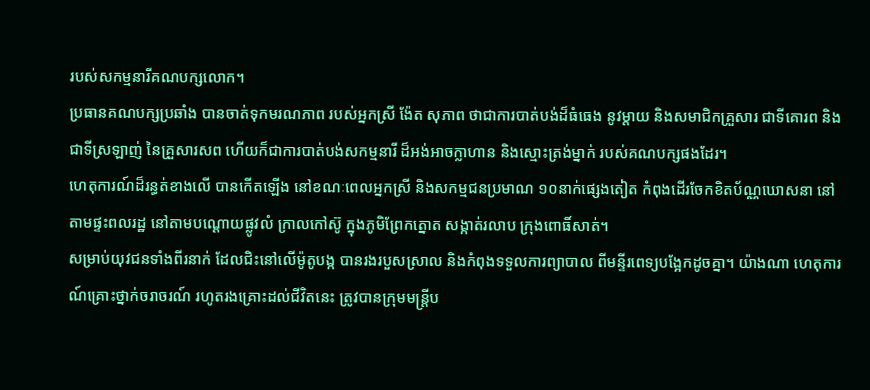របស់សកម្មនារីគណបក្សលោក។
ប្រធានគណបក្សប្រឆាំង បានចាត់ទុកមរណភាព របស់អ្នកស្រី ង៉ែត សុភាព ថាជាការបាត់បង់ដ៏ធំធេង នូវម្ដាយ និងសមាជិកគ្រួសារ ជាទីគោរព និងជាទីស្រឡាញ់ នៃគ្រួសារសព ហើយក៏ជាការបាត់បង់សកម្មនារី ដ៏អង់អាចក្លាហាន និងស្មោះត្រង់ម្នាក់ របស់គណបក្សផងដែរ។
ហេតុការណ៍ដ៏រន្ធត់ខាងលើ បានកើតឡើង នៅខណៈពេលអ្នកស្រី និងសកម្មជនប្រមាណ ១០នាក់ផ្សេងតៀត កំពុងដើរចែកខិតប័ណ្ណឃោសនា នៅតាមផ្ទះពលរដ្ឋ នៅតាមបណ្ដោយផ្លូវលំ ក្រាលកៅស៊ូ ក្នុងភូមិព្រែកត្នោត សង្កាត់រលាប ក្រុងពោធិ៍សាត់។
សម្រាប់យុវជនទាំងពីរនាក់ ដែលជិះនៅលើម៉ូតូបង្ក បានរងរបួសស្រាល និងកំពុងទទួលការព្យាបាល ពីមន្ទីរពេទ្យបង្អែកដូចគ្នា។ យ៉ាងណា ហេតុការណ៍គ្រោះថ្នាក់ចរាចរណ៍ រហូតរងគ្រោះដល់ជីវិតនេះ ត្រូវបានក្រុមមន្ត្រីប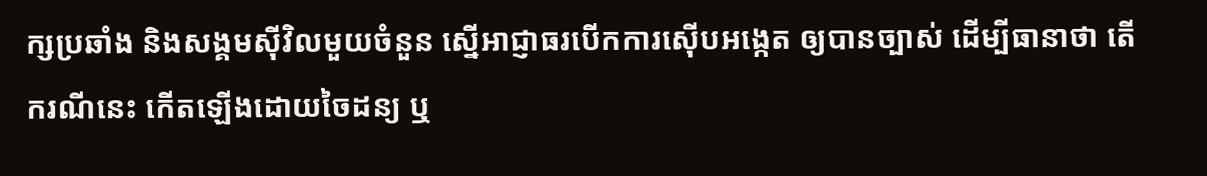ក្សប្រឆាំង និងសង្គមស៊ីវិលមួយចំនួន ស្នើអាជ្ញាធរបើកការស៊ើបអង្កេត ឲ្យបានច្បាស់ ដើម្បីធានាថា តើករណីនេះ កើតឡើងដោយចៃដន្យ ឬ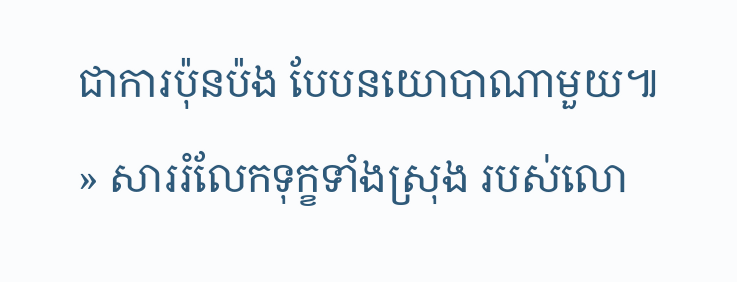ជាការប៉ុនប៉ង បែបនយោបាណាមួយ៕
» សាររំលែកទុក្ខទាំងស្រុង របស់លោ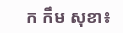ក កឹម សុខា៖